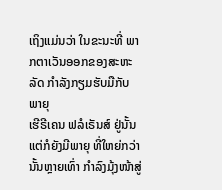ເຖິງແມ່ນວ່າ ໃນຂະນະທີ່ ພາກຕາເວັນອອກຂອງສະຫະລັດ ກຳລັງກຽມຮັບມືກັບພາຍຸ
ເຮີຣີເຄນ ຟລໍເຣັນສ໌ ຢູ່ນັ້ນ ແຕ່ກໍຍັງມີພາຍຸ ທີ່ໃຫຍ່ກວ່ານັ້ນຫຼາຍເທົ່າ ກຳລົງມຸ້ງໜ້າສູ່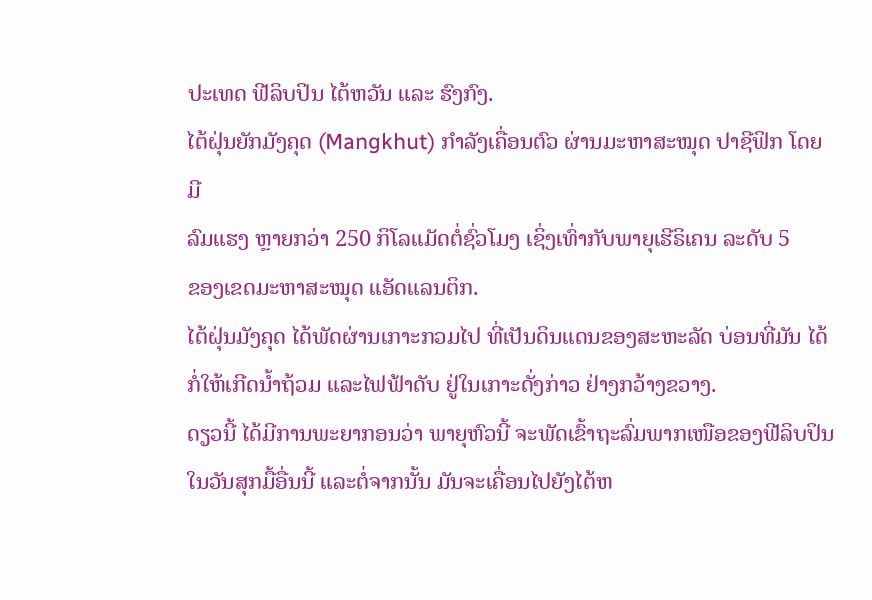ປະເທດ ຟີລິບປິນ ໄຕ້ຫວັນ ແລະ ຮົງກົງ.
ໄຕ້ຝຸ່ນຍັກມັງຄຸດ (Mangkhut) ກຳລັງເຄື່ອນຕົວ ຜ່ານມະຫາສະໝຸດ ປາຊີຟິກ ໂດຍມີ
ລົມແຮງ ຫຼາຍກວ່າ 250 ກິໂລແມັດຕໍ່ຊົ່ວໂມງ ເຊິ່ງເທົ່າກັບພາຍຸເຮີຣິເຄນ ລະດັບ 5
ຂອງເຂດມະຫາສະໝຸດ ແອັດແລນຕິກ.
ໄຕ້ຝຸ່ນມັງຄຸດ ໄດ້ພັດຜ່ານເກາະກວມໄປ ທີ່ເປັນດິນແດນຂອງສະຫະລັດ ບ່ອນທີ່ມັນ ໄດ້ກໍ່ໃຫ້ເກີດນ້ຳຖ້ວມ ແລະໄຟຟ້າດັບ ຢູ່ໃນເກາະດັ່ງກ່າວ ຢ່າງກວ້າງຂວາງ.
ດຽວນີ້ ໄດ້ມີການພະຍາກອນວ່າ ພາຍຸຫົວນີ້ ຈະພັດເຂົ້າຖະລົ່ມພາກເໜືອຂອງຟີລິບປິນ
ໃນວັນສຸກມື້ອື່ນນີ້ ແລະຕໍ່ຈາກນັ້ນ ມັນຈະເຄື່ອນໄປຍັງໄຕ້ຫ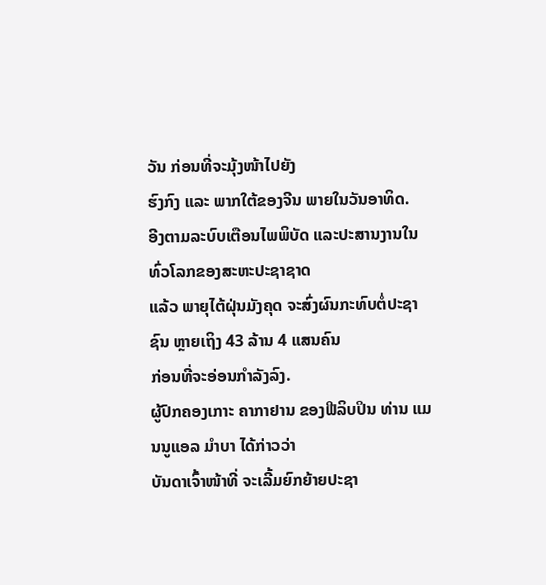ວັນ ກ່ອນທີ່ຈະມຸ້ງໜ້າໄປຍັງ
ຮົງກົງ ແລະ ພາກໃຕ້ຂອງຈີນ ພາຍໃນວັນອາທິດ.
ອີງຕາມລະບົບເຕືອນໄພພິບັດ ແລະປະສານງານໃນທົ່ວໂລກຂອງສະຫະປະຊາຊາດ
ແລ້ວ ພາຍຸໄຕ້ຝຸ່ນມັງຄຸດ ຈະສົ່ງຜົນກະທົບຕໍ່ປະຊາຊົນ ຫຼາຍເຖິງ 43 ລ້ານ 4 ແສນຄົນ
ກ່ອນທີ່ຈະອ່ອນກຳລັງລົງ.
ຜູ້ປົກຄອງເກາະ ຄາກາຢານ ຂອງຟີລິບປິນ ທ່ານ ແມນນູແອລ ມຳບາ ໄດ້ກ່າວວ່າ
ບັນດາເຈົ້າໜ້າທີ່ ຈະເລີ້ມຍົກຍ້າຍປະຊາ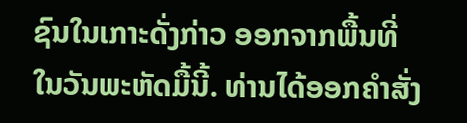ຊົນໃນເກາະດັ່ງກ່າວ ອອກຈາກພື້ນທີ່
ໃນວັນພະຫັດມື້ນີ້. ທ່ານໄດ້ອອກຄຳສັ່ງ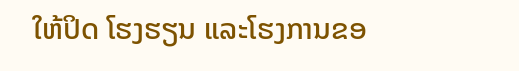ໃຫ້ປິດ ໂຮງຮຽນ ແລະໂຮງການຂອ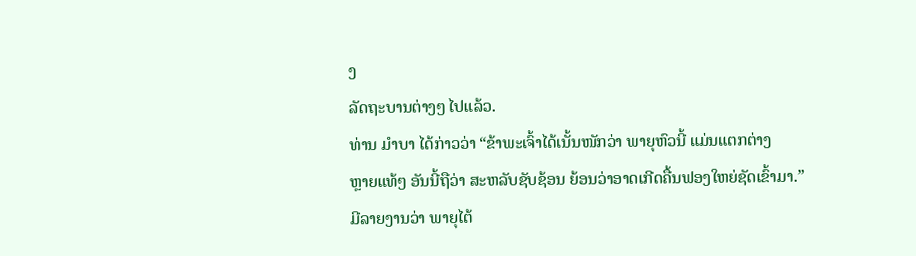ງ
ລັດຖະບານຕ່າງໆ ໄປແລ້ວ.
ທ່ານ ມຳບາ ໄດ້ກ່າວວ່າ “ຂ້າພະເຈົ້າໄດ້ເນັ້ນໜັກວ່າ ພາຍຸຫົວນີ້ ແມ່ນແຕກຕ່າງ
ຫຼາຍແທ້ໆ ອັນນີ້ຖືວ່າ ສະຫລັບຊັບຊ້ອນ ຍ້ອນວ່າອາດເກີດຄື້ນຟອງໃຫຍ່ຊັດເຂົ້າມາ.”
ມີລາຍງານວ່າ ພາຍຸໄຕ້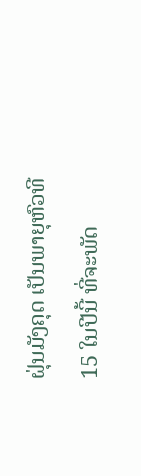ຝຸ່ນມັງຄຸດ ເປັນພາຍຸຫົວທີ 15 ໃນປີນີ້ ທີ່ຈະພັດ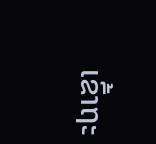ເຂົ້າຖະ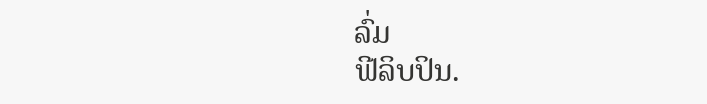ລົ່ມ
ຟີລິບປິນ.